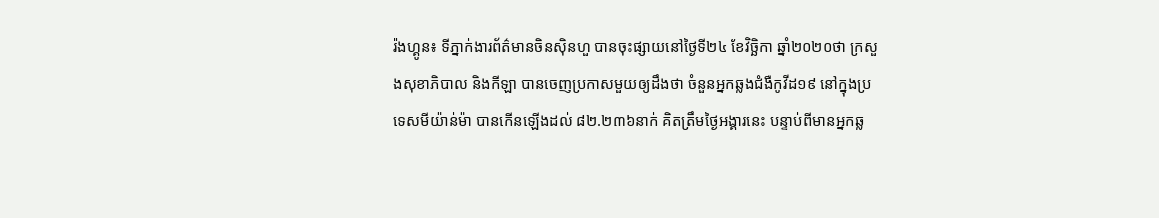រ៉ងហ្គូន៖ ទីភ្នាក់ងារព័ត៌មានចិនស៊ិនហួ បានចុះផ្សាយនៅថ្ងៃទី២៤ ខែវិច្ឆិកា ឆ្នាំ២០២០ថា ក្រសួងសុខាភិបាល និងកីឡា បានចេញប្រកាសមួយឲ្យដឹងថា ចំនួនអ្នកឆ្លងជំងឺកូវីដ១៩ នៅក្នុងប្រទេសមីយ៉ាន់ម៉ា បានកើនឡើងដល់ ៨២.២៣៦នាក់ គិតត្រឹមថ្ងៃអង្គារនេះ បន្ទាប់ពីមានអ្នកឆ្ល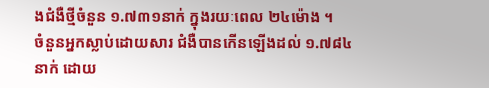ងជំងឺថ្មីចំនួន ១.៧៣១នាក់ ក្នុងរយៈពេល ២៤ម៉ោង ។
ចំនួនអ្នកស្លាប់ដោយសារ ជំងឺបានកើនឡើងដល់ ១.៧៨៤នាក់ ដោយ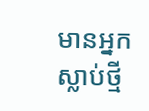មានអ្នកស្លាប់ថ្មី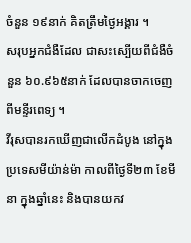ចំនួន ១៩នាក់ គិតត្រឹមថ្ងៃអង្គារ ។
សរុបអ្នកជំងឺដែល ជាសះស្បើយពីជំងឺចំនួន ៦០.៩៦៥នាក់ ដែលបានចាកចេញពីមន្ទីរពេទ្យ ។
វីរុសបានរកឃើញជាលើកដំបូង នៅក្នុងប្រទេសមីយ៉ាន់ម៉ា កាលពីថ្ងៃទី២៣ ខែមីនា ក្នុងឆ្នាំនេះ និងបានយកវ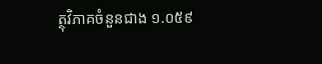ត្ថុវិភាគចំនួនជាង ១.០៥៩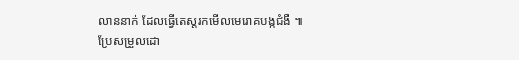លាននាក់ ដែលធ្វើតេស្តរកមើលមេរោគបង្កជំងឺ ៕
ប្រែសម្រួលដោ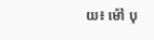យ៖ ម៉ៅ បុ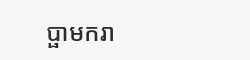ប្ផាមករា